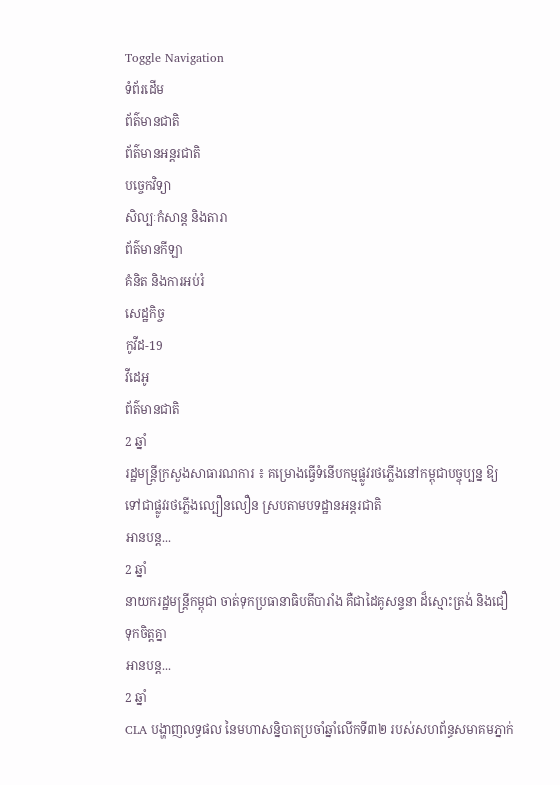Toggle Navigation
ទំព័រដើម
ព័ត៌មានជាតិ
ព័ត៌មានអន្តរជាតិ
បច្ចេកវិទ្យា
សិល្បៈកំសាន្ត និងតារា
ព័ត៌មានកីឡា
គំនិត និងការអប់រំ
សេដ្ឋកិច្ច
កូវីដ-19
វីដេអូ
ព័ត៌មានជាតិ
2 ឆ្នាំ
រដ្ឋមន្ត្រីក្រសួងសាធារណការ ៖ គម្រោងធ្វើទំនើបកម្មផ្លូវរថភ្លើងនៅកម្ពុជាបច្ចុប្បន្ន ឱ្យទៅជាផ្លូវរថភ្លើងល្បឿនលឿន ស្របតាមបទដ្ឋានអន្ដរជាតិ
អានបន្ត...
2 ឆ្នាំ
នាយករដ្ឋមន្ដ្រីកម្ពុជា ចាត់ទុកប្រធានាធិបតីបារាំង គឺជាដៃគូសន្ទនា ដ៏ស្មោះត្រង់ និងជឿទុកចិត្តគ្នា
អានបន្ត...
2 ឆ្នាំ
CLA បង្ហាញលទ្ធផល នៃមហាសន្និបាតប្រចាំឆ្នាំលើកទី៣២ របស់សហព័ន្ធសមាគមភ្នាក់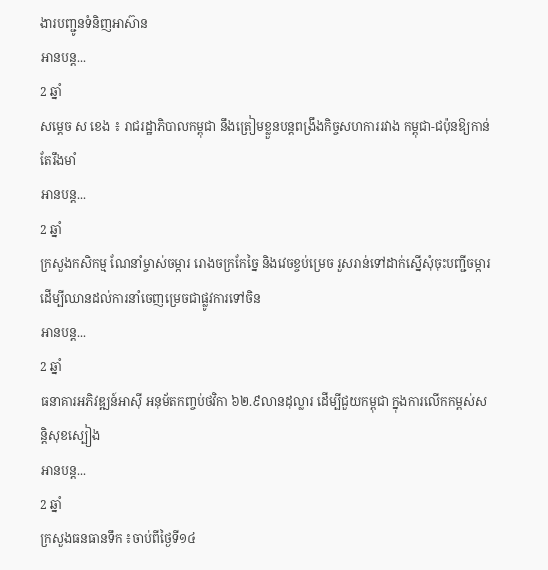ងារបញ្ជូនទំនិញអាស៊ាន
អានបន្ត...
2 ឆ្នាំ
សម្ដេច ស ខេង ៖ រាជរដ្ឋាភិបាលកម្ពុជា នឹងត្រៀមខ្លួនបន្តពង្រឹងកិច្ចសហការរវាង កម្ពុជា-ជប៉ុនឱ្យកាន់តែរឹងមាំ
អានបន្ត...
2 ឆ្នាំ
ក្រសួងកសិកម្ម ណែនាំម្ចាស់ចម្ការ រោងចក្រកែច្នៃ និងវេចខ្ចប់ម្រេច រួសរាន់ទៅដាក់ស្នើសុំចុះបញ្ជីចម្ការ ដើម្បីឈានដល់ការនាំចេញម្រេចជាផ្លូវការទៅចិន
អានបន្ត...
2 ឆ្នាំ
ធនាគារអភិវឌ្ឍន៍អាស៊ី អនុម័តកញ្ចប់ថវិកា ៦២.៩លានដុល្លារ ដើម្បីជួយកម្ពុជា ក្នុងការលើកកម្ពស់សន្តិសុខស្បៀង
អានបន្ត...
2 ឆ្នាំ
ក្រសួងធនធានទឹក ៖ចាប់ពីថ្ងៃទី១៤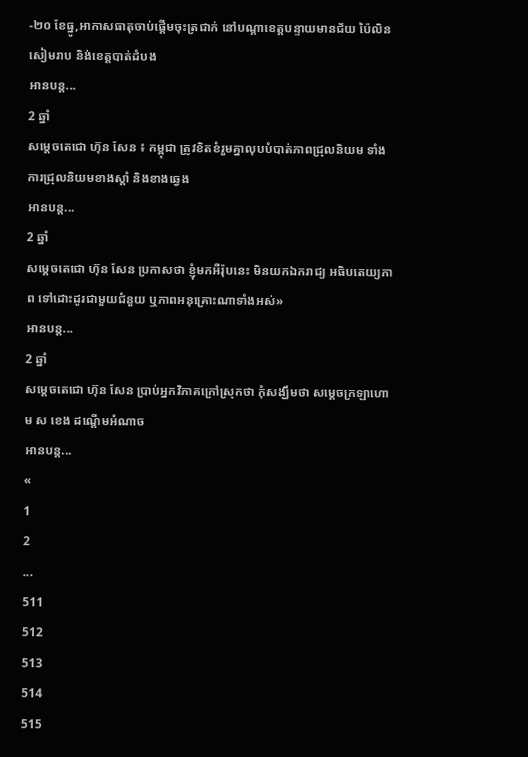-២០ ខែធ្នូ,អាកាសធាតុចាប់ផ្តើមចុះត្រជាក់ នៅបណ្តាខេត្តបន្ទាយមានជ័យ ប៉ៃលិន សៀមរាប និង់ខេត្តបាត់ដំបង
អានបន្ត...
2 ឆ្នាំ
សម្តេចតេជោ ហ៊ុន សែន ៖ កម្ពុជា ត្រូវខិតខំរួមគ្នាលុបបំបាត់ភាពជ្រុលនិយម ទាំងការជ្រុលនិយមខាងស្ដាំ និងខាងឆ្វេង
អានបន្ត...
2 ឆ្នាំ
សម្តេចតេជោ ហ៊ុន សែន ប្រកាសថា ខ្ញុំមកអឺរ៉ុបនេះ មិនយកឯករាជ្យ អធិបតេយ្យភាព ទៅដោះដូរជាមួយជំនួយ ឬភាពអនុគ្រោះណាទាំងអស់»
អានបន្ត...
2 ឆ្នាំ
សម្តេចតេជោ ហ៊ុន សែន ប្រាប់អ្នកវិភាគក្រៅស្រុកថា កុំសង្ឃឹមថា សម្តេចក្រឡាហោម ស ខេង ដណ្តើមអំណាច
អានបន្ត...
«
1
2
...
511
512
513
514
515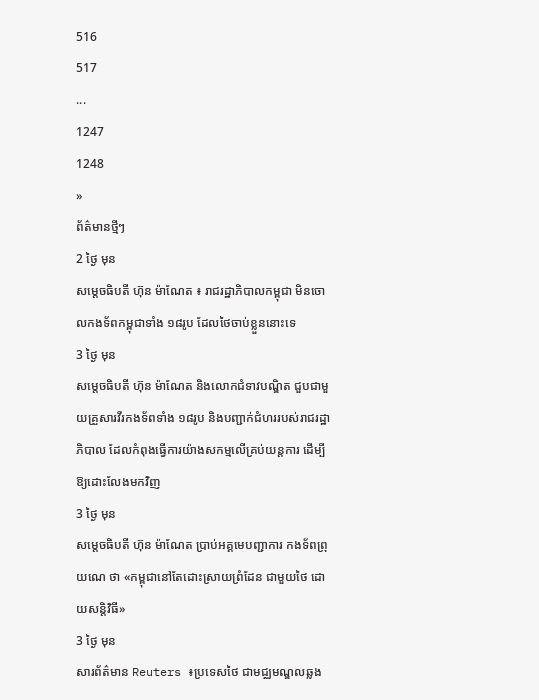516
517
...
1247
1248
»
ព័ត៌មានថ្មីៗ
2 ថ្ងៃ មុន
សម្ដេចធិបតី ហ៊ុន ម៉ាណែត ៖ រាជរដ្ឋាភិបាលកម្ពុជា មិនចោលកងទ័ពកម្ពុជាទាំង ១៨រូប ដែលថៃចាប់ខ្លួននោះទេ
3 ថ្ងៃ មុន
សម្ដេចធិបតី ហ៊ុន ម៉ាណែត និងលោកជំទាវបណ្ឌិត ជួបជាមួយគ្រួសារវីរកងទ័ពទាំង ១៨រូប និងបញ្ជាក់ជំហររបស់រាជរដ្ឋាភិបាល ដែលកំពុងធ្វើការយ៉ាងសកម្មលើគ្រប់យន្តការ ដើម្បីឱ្យដោះលែងមកវិញ
3 ថ្ងៃ មុន
សម្តេចធិបតី ហ៊ុន ម៉ាណែត ប្រាប់អគ្គមេបញ្ជាការ កងទ័ពព្រុយណេ ថា «កម្ពុជានៅតែដោះស្រាយព្រំដែន ជាមួយថៃ ដោយសន្តិវិធី»
3 ថ្ងៃ មុន
សារព័ត៌មាន Reuters ៖ប្រទេសថៃ ជាមជ្ឈមណ្ឌលឆ្លង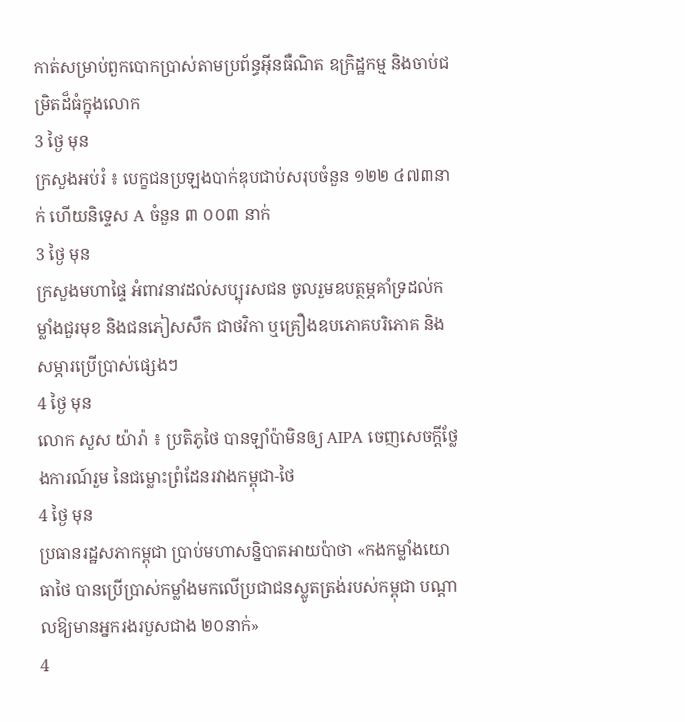កាត់សម្រាប់ពួកបោកប្រាស់តាមប្រព័ន្ធអ៊ីនធឺណិត ឧក្រិដ្ឋកម្ម និងចាប់ជម្រិតដ៏ធំក្នុងលោក
3 ថ្ងៃ មុន
ក្រសួងអប់រំ ៖ បេក្ខជនប្រឡងបាក់ឌុបជាប់សរុបចំនួន ១២២ ៤៧៣នាក់ ហើយនិទ្ទេស A ចំនួន ៣ ០០៣ នាក់
3 ថ្ងៃ មុន
ក្រសួងមហាផ្ទៃ អំពាវនាវដល់សប្បុរសជន ចូលរួមឧបត្ថម្ភគាំទ្រដល់កម្លាំងជួរមុខ និងជនភៀសសឹក ជាថវិកា ឬគ្រឿងឧបភោគបរិភោគ និងសម្ភារប្រើប្រាស់ផ្សេងៗ
4 ថ្ងៃ មុន
លោក សួស យ៉ារ៉ា ៖ ប្រតិភូថៃ បានឡាំប៉ាមិនឲ្យ AIPA ចេញសេចក្តីថ្លែងការណ៍រួម នៃជម្លោះព្រំដែនរវាងកម្ពុជា-ថៃ
4 ថ្ងៃ មុន
ប្រធានរដ្ឋសភាកម្ពុជា ប្រាប់មហាសន្និបាតអាយប៉ាថា «កងកម្លាំងយោធាថៃ បានប្រើប្រាស់កម្លាំងមកលើប្រជាជនស្លូតត្រង់របស់កម្ពុជា បណ្តាលឱ្យមានអ្នករងរបួសជាង ២០នាក់»
4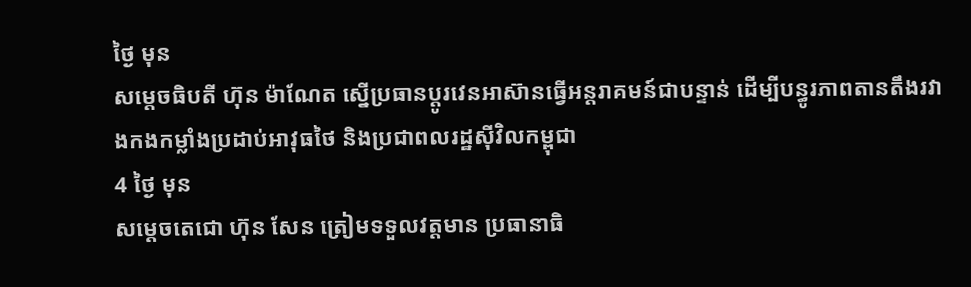ថ្ងៃ មុន
សម្ដេចធិបតី ហ៊ុន ម៉ាណែត ស្នើប្រធានប្តូរវេនអាស៊ានធ្វើអន្តរាគមន៍ជាបន្ទាន់ ដើម្បីបន្ធូរភាពតានតឹងរវាងកងកម្លាំងប្រដាប់អាវុធថៃ និងប្រជាពលរដ្ឋស៊ីវិលកម្ពុជា
4 ថ្ងៃ មុន
សម្តេចតេជោ ហ៊ុន សែន ត្រៀមទទួលវត្តមាន ប្រធានាធិ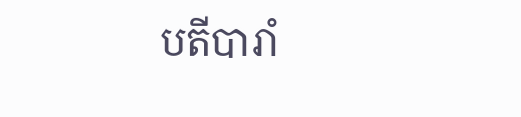បតីបារាំ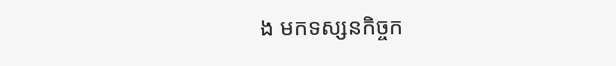ង មកទស្សនកិច្ចក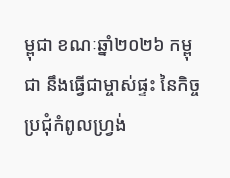ម្ពុជា ខណៈឆ្នាំ២០២៦ កម្ពុជា នឹងធ្វើជាម្ចាស់ផ្ទះ នៃកិច្ចប្រជុំកំពូលហ្រ្វង់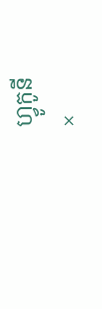ហ្វូកូនី
×